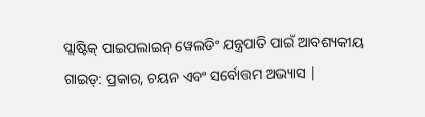ପ୍ଲାଷ୍ଟିକ୍ ପାଇପଲାଇନ୍ ୱେଲଡିଂ ଯନ୍ତ୍ରପାତି ପାଇଁ ଆବଶ୍ୟକୀୟ ଗାଇଡ୍: ପ୍ରକାର, ଚୟନ ଏବଂ ସର୍ବୋତ୍ତମ ଅଭ୍ୟାସ |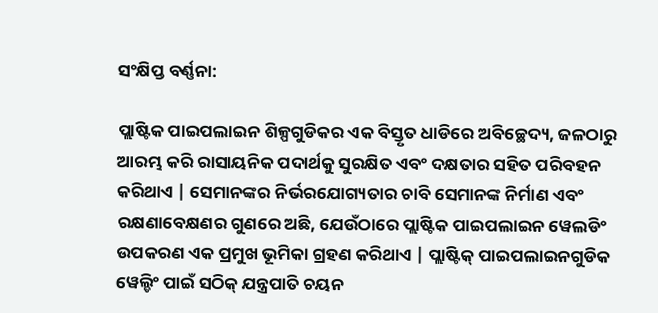ସଂକ୍ଷିପ୍ତ ବର୍ଣ୍ଣନା:

ପ୍ଲାଷ୍ଟିକ ପାଇପଲାଇନ ଶିଳ୍ପଗୁଡିକର ଏକ ବିସ୍ତୃତ ଧାଡିରେ ଅବିଚ୍ଛେଦ୍ୟ, ଜଳଠାରୁ ଆରମ୍ଭ କରି ରାସାୟନିକ ପଦାର୍ଥକୁ ସୁରକ୍ଷିତ ଏବଂ ଦକ୍ଷତାର ସହିତ ପରିବହନ କରିଥାଏ | ସେମାନଙ୍କର ନିର୍ଭରଯୋଗ୍ୟତାର ଚାବି ସେମାନଙ୍କ ନିର୍ମାଣ ଏବଂ ରକ୍ଷଣାବେକ୍ଷଣର ଗୁଣରେ ଅଛି, ଯେଉଁଠାରେ ପ୍ଲାଷ୍ଟିକ ପାଇପଲାଇନ ୱେଲଡିଂ ଉପକରଣ ଏକ ପ୍ରମୁଖ ଭୂମିକା ଗ୍ରହଣ କରିଥାଏ | ପ୍ଲାଷ୍ଟିକ୍ ପାଇପଲାଇନଗୁଡିକ ୱେଲ୍ଡିଂ ପାଇଁ ସଠିକ୍ ଯନ୍ତ୍ରପାତି ଚୟନ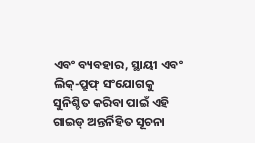ଏବଂ ବ୍ୟବହାର, ସ୍ଥାୟୀ ଏବଂ ଲିକ୍-ପ୍ରୁଫ୍ ସଂଯୋଗକୁ ସୁନିଶ୍ଚିତ କରିବା ପାଇଁ ଏହି ଗାଇଡ୍ ଅନ୍ତର୍ନିହିତ ସୂଚନା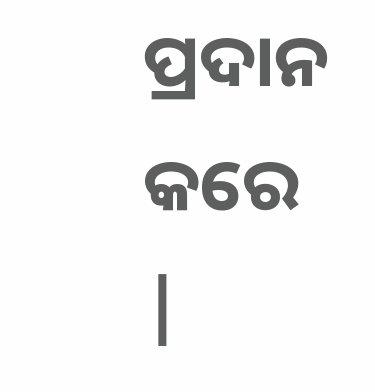ପ୍ରଦାନ କରେ |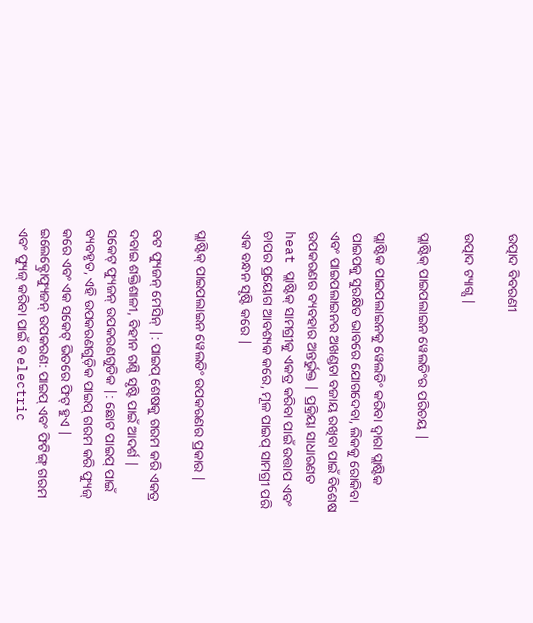ଉତ୍ପାଦ ବିବରଣୀ

ଉତ୍ପାଦ ଟ୍ୟାଗ୍ସ |

ପ୍ଲାଷ୍ଟିକ୍ ପାଇପଲାଇନ ୱେଲଡିଂର ପରିଚୟ |

ପ୍ଲାଷ୍ଟିକ ପାଇପଲାଇନକୁ ୱେଲଡିଂ କରିବା ଦ୍ୱାରା ପ୍ଲାଷ୍ଟିକ ପାଇପକୁ ସୁରକ୍ଷିତ ଭାବରେ ଯୋଗଦେବା, ଲିକକୁ ରୋକିବା ଏବଂ ପାଇପଲାଇନର ଅଖଣ୍ଡତା ବଜାୟ ରଖିବା ପାଇଁ ବିଶେଷ ଉପକରଣର ବ୍ୟବହାର ଅନ୍ତର୍ଭୁକ୍ତ | ପ୍ରକ୍ରିୟା ସାଧାରଣତ heat ପ୍ଲାଷ୍ଟିକ୍ ସାମଗ୍ରୀକୁ ଏକତ୍ର କରିବା ପାଇଁ ଉତ୍ତାପ ଏବଂ ଚାପର ପ୍ରୟୋଗ ଆବଶ୍ୟକ କରେ, ମୂଳ ପାଇପ୍ ସାମଗ୍ରୀ ପରି ଏକ ବନ୍ଧନ ସୃଷ୍ଟି କରେ |

ପ୍ଲାଷ୍ଟିକ୍ ପାଇପଲାଇନ ୱେଲଡିଂ ଉପକରଣର ପ୍ରକାର |

ବଟ ଫ୍ୟୁଜନ୍ ମେସିନ୍ |: ପାଇପ୍ ଶେଷକୁ ଗରମ କରି ଏକତ୍ର ଦବାଇ ଶକ୍ତିଶାଳୀ, ବିହୀନ ଗଣ୍ଠି ସୃଷ୍ଟି ପାଇଁ ଆଦର୍ଶ |
ସକେଟ୍ ଫ୍ୟୁଜନ୍ ଉପକରଣଗୁଡିକ |: ଛୋଟ ପାଇପ୍ ପାଇଁ ବ୍ୟବହୃତ, ଏହି ଉପକରଣଗୁଡ଼ିକ ପାଇପ୍ ଗରମ କରି ଫ୍ୟୁଜ୍ କରେ ଏବଂ ଏକ ସକେଟ୍ ଭିତରେ ଫିଟ୍ ହୁଏ |
ଇଲେକ୍ଟ୍ରୋଫ୍ୟୁଜନ୍ ଉପକରଣ: ପାଇପ୍ ଏବଂ ଫିଟିଙ୍ଗ୍ ଗରମ ଏବଂ ଫ୍ୟୁଜ୍ କରିବା ପାଇଁ ବ electric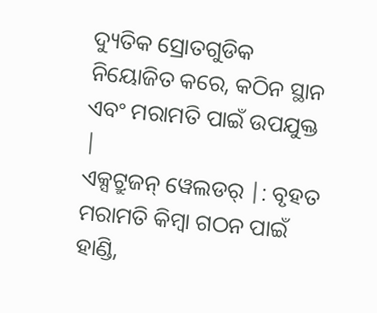ଦ୍ୟୁତିକ ସ୍ରୋତଗୁଡିକ ନିୟୋଜିତ କରେ, କଠିନ ସ୍ଥାନ ଏବଂ ମରାମତି ପାଇଁ ଉପଯୁକ୍ତ |
ଏକ୍ସଟ୍ରୁଜନ୍ ୱେଲଡର୍ |: ବୃହତ ମରାମତି କିମ୍ବା ଗଠନ ପାଇଁ ହାଣ୍ଡି,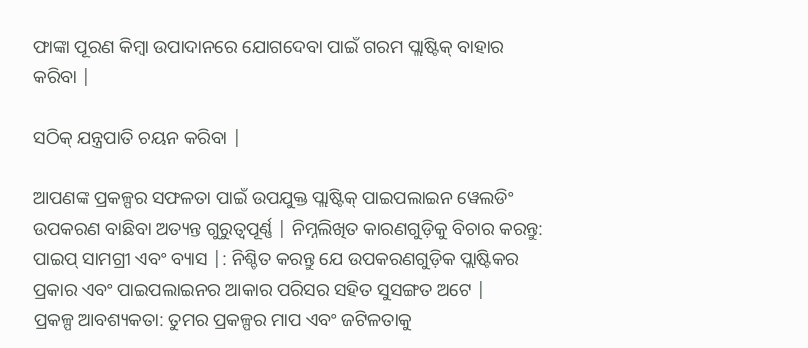ଫାଙ୍କା ପୂରଣ କିମ୍ବା ଉପାଦାନରେ ଯୋଗଦେବା ପାଇଁ ଗରମ ପ୍ଲାଷ୍ଟିକ୍ ବାହାର କରିବା |

ସଠିକ୍ ଯନ୍ତ୍ରପାତି ଚୟନ କରିବା |

ଆପଣଙ୍କ ପ୍ରକଳ୍ପର ସଫଳତା ପାଇଁ ଉପଯୁକ୍ତ ପ୍ଲାଷ୍ଟିକ୍ ପାଇପଲାଇନ ୱେଲଡିଂ ଉପକରଣ ବାଛିବା ଅତ୍ୟନ୍ତ ଗୁରୁତ୍ୱପୂର୍ଣ୍ଣ | ନିମ୍ନଲିଖିତ କାରଣଗୁଡ଼ିକୁ ବିଚାର କରନ୍ତୁ:
ପାଇପ୍ ସାମଗ୍ରୀ ଏବଂ ବ୍ୟାସ |: ନିଶ୍ଚିତ କରନ୍ତୁ ଯେ ଉପକରଣଗୁଡ଼ିକ ପ୍ଲାଷ୍ଟିକର ପ୍ରକାର ଏବଂ ପାଇପଲାଇନର ଆକାର ପରିସର ସହିତ ସୁସଙ୍ଗତ ଅଟେ |
ପ୍ରକଳ୍ପ ଆବଶ୍ୟକତା: ତୁମର ପ୍ରକଳ୍ପର ମାପ ଏବଂ ଜଟିଳତାକୁ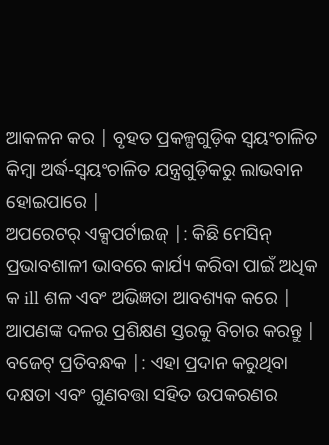ଆକଳନ କର | ବୃହତ ପ୍ରକଳ୍ପଗୁଡ଼ିକ ସ୍ୱୟଂଚାଳିତ କିମ୍ବା ଅର୍ଦ୍ଧ-ସ୍ୱୟଂଚାଳିତ ଯନ୍ତ୍ରଗୁଡ଼ିକରୁ ଲାଭବାନ ହୋଇପାରେ |
ଅପରେଟର୍ ଏକ୍ସପର୍ଟାଇଜ୍ |: କିଛି ମେସିନ୍ ପ୍ରଭାବଶାଳୀ ଭାବରେ କାର୍ଯ୍ୟ କରିବା ପାଇଁ ଅଧିକ କ ill ଶଳ ଏବଂ ଅଭିଜ୍ଞତା ଆବଶ୍ୟକ କରେ | ଆପଣଙ୍କ ଦଳର ପ୍ରଶିକ୍ଷଣ ସ୍ତରକୁ ବିଚାର କରନ୍ତୁ |
ବଜେଟ୍ ପ୍ରତିବନ୍ଧକ |: ଏହା ପ୍ରଦାନ କରୁଥିବା ଦକ୍ଷତା ଏବଂ ଗୁଣବତ୍ତା ସହିତ ଉପକରଣର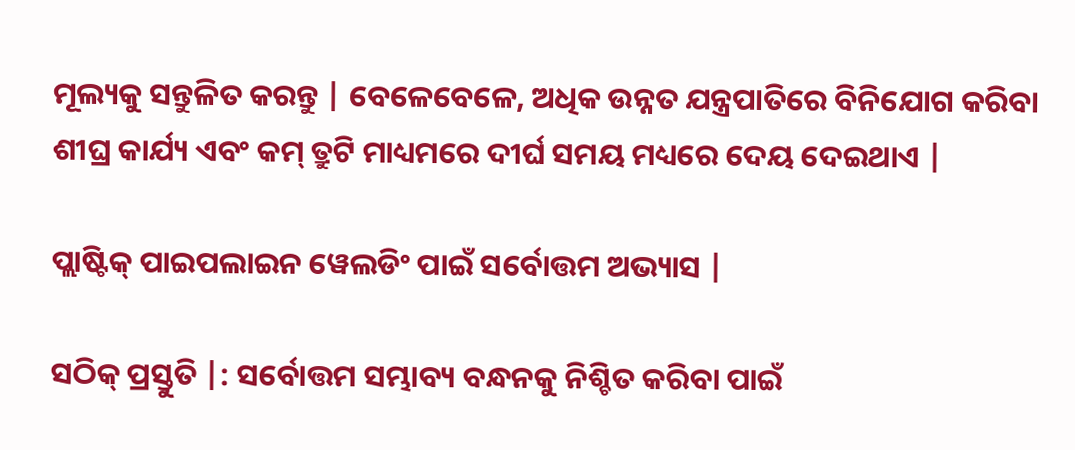ମୂଲ୍ୟକୁ ସନ୍ତୁଳିତ କରନ୍ତୁ | ବେଳେବେଳେ, ଅଧିକ ଉନ୍ନତ ଯନ୍ତ୍ରପାତିରେ ବିନିଯୋଗ କରିବା ଶୀଘ୍ର କାର୍ଯ୍ୟ ଏବଂ କମ୍ ତ୍ରୁଟି ମାଧ୍ୟମରେ ଦୀର୍ଘ ସମୟ ମଧ୍ୟରେ ଦେୟ ଦେଇଥାଏ |

ପ୍ଲାଷ୍ଟିକ୍ ପାଇପଲାଇନ ୱେଲଡିଂ ପାଇଁ ସର୍ବୋତ୍ତମ ଅଭ୍ୟାସ |

ସଠିକ୍ ପ୍ରସ୍ତୁତି |: ସର୍ବୋତ୍ତମ ସମ୍ଭାବ୍ୟ ବନ୍ଧନକୁ ନିଶ୍ଚିତ କରିବା ପାଇଁ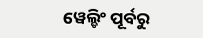ୱେଲ୍ଡିଂ ପୂର୍ବରୁ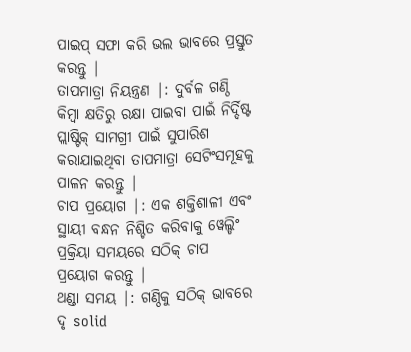ପାଇପ୍ ସଫା କରି ଭଲ ଭାବରେ ପ୍ରସ୍ତୁତ କରନ୍ତୁ |
ତାପମାତ୍ରା ନିୟନ୍ତ୍ରଣ |: ଦୁର୍ବଳ ଗଣ୍ଠି କିମ୍ବା କ୍ଷତିରୁ ରକ୍ଷା ପାଇବା ପାଇଁ ନିର୍ଦ୍ଦିଷ୍ଟ ପ୍ଲାଷ୍ଟିକ୍ ସାମଗ୍ରୀ ପାଇଁ ସୁପାରିଶ କରାଯାଇଥିବା ତାପମାତ୍ରା ସେଟିଂସମୂହକୁ ପାଳନ କରନ୍ତୁ |
ଚାପ ପ୍ରୟୋଗ |: ଏକ ଶକ୍ତିଶାଳୀ ଏବଂ ସ୍ଥାୟୀ ବନ୍ଧନ ନିଶ୍ଚିତ କରିବାକୁ ୱେଲ୍ଡିଂ ପ୍ରକ୍ରିୟା ସମୟରେ ସଠିକ୍ ଚାପ ପ୍ରୟୋଗ କରନ୍ତୁ |
ଥଣ୍ଡା ସମୟ |: ଗଣ୍ଠିକୁ ସଠିକ୍ ଭାବରେ ଦୃ solid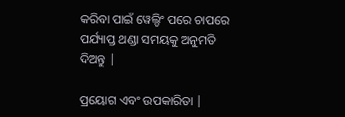କରିବା ପାଇଁ ୱେଲ୍ଡିଂ ପରେ ଚାପରେ ପର୍ଯ୍ୟାପ୍ତ ଥଣ୍ଡା ସମୟକୁ ଅନୁମତି ଦିଅନ୍ତୁ |

ପ୍ରୟୋଗ ଏବଂ ଉପକାରିତା |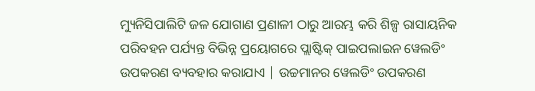ମ୍ୟୁନିସିପାଲିଟି ଜଳ ଯୋଗାଣ ପ୍ରଣାଳୀ ଠାରୁ ଆରମ୍ଭ କରି ଶିଳ୍ପ ରାସାୟନିକ ପରିବହନ ପର୍ଯ୍ୟନ୍ତ ବିଭିନ୍ନ ପ୍ରୟୋଗରେ ପ୍ଲାଷ୍ଟିକ୍ ପାଇପଲାଇନ ୱେଲଡିଂ ଉପକରଣ ବ୍ୟବହାର କରାଯାଏ | ଉଚ୍ଚମାନର ୱେଲଡିଂ ଉପକରଣ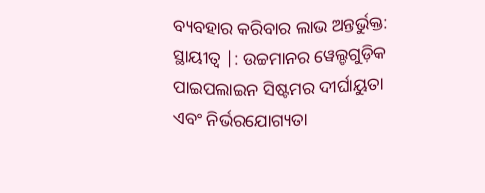ବ୍ୟବହାର କରିବାର ଲାଭ ଅନ୍ତର୍ଭୁକ୍ତ:
ସ୍ଥାୟୀତ୍ୱ |: ଉଚ୍ଚମାନର ୱେଲ୍ଡଗୁଡ଼ିକ ପାଇପଲାଇନ ସିଷ୍ଟମର ଦୀର୍ଘାୟୁତା ଏବଂ ନିର୍ଭରଯୋଗ୍ୟତା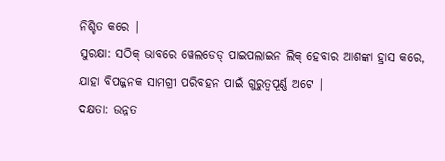ନିଶ୍ଚିତ କରେ |
ସୁରକ୍ଷା: ସଠିକ୍ ଭାବରେ ୱେଲଡେଡ୍ ପାଇପଲାଇନ ଲିକ୍ ହେବାର ଆଶଙ୍କା ହ୍ରାସ କରେ, ଯାହା ବିପଜ୍ଜନକ ସାମଗ୍ରୀ ପରିବହନ ପାଇଁ ଗୁରୁତ୍ୱପୂର୍ଣ୍ଣ ଅଟେ |
ଦକ୍ଷତା: ଉନ୍ନତ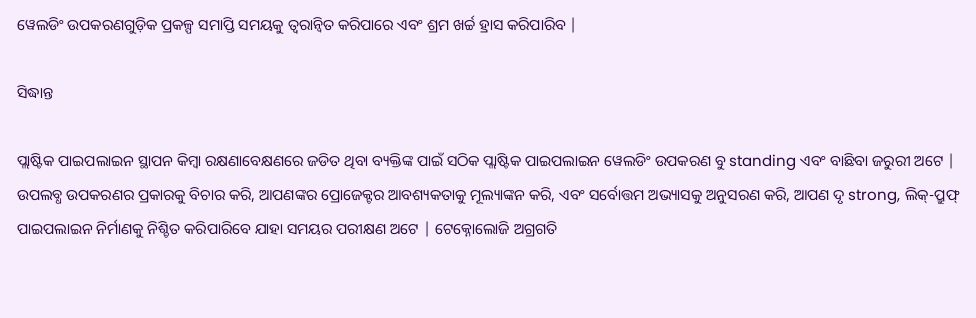ୱେଲଡିଂ ଉପକରଣଗୁଡ଼ିକ ପ୍ରକଳ୍ପ ସମାପ୍ତି ସମୟକୁ ତ୍ୱରାନ୍ୱିତ କରିପାରେ ଏବଂ ଶ୍ରମ ଖର୍ଚ୍ଚ ହ୍ରାସ କରିପାରିବ |

ସିଦ୍ଧାନ୍ତ

ପ୍ଲାଷ୍ଟିକ ପାଇପଲାଇନ ସ୍ଥାପନ କିମ୍ବା ରକ୍ଷଣାବେକ୍ଷଣରେ ଜଡିତ ଥିବା ବ୍ୟକ୍ତିଙ୍କ ପାଇଁ ସଠିକ ପ୍ଲାଷ୍ଟିକ ପାଇପଲାଇନ ୱେଲଡିଂ ଉପକରଣ ବୁ standing ଏବଂ ବାଛିବା ଜରୁରୀ ଅଟେ | ଉପଲବ୍ଧ ଉପକରଣର ପ୍ରକାରକୁ ବିଚାର କରି, ଆପଣଙ୍କର ପ୍ରୋଜେକ୍ଟର ଆବଶ୍ୟକତାକୁ ମୂଲ୍ୟାଙ୍କନ କରି, ଏବଂ ସର୍ବୋତ୍ତମ ଅଭ୍ୟାସକୁ ଅନୁସରଣ କରି, ଆପଣ ଦୃ strong, ଲିକ୍-ପ୍ରୁଫ୍ ପାଇପଲାଇନ ନିର୍ମାଣକୁ ନିଶ୍ଚିତ କରିପାରିବେ ଯାହା ସମୟର ପରୀକ୍ଷଣ ଅଟେ | ଟେକ୍ନୋଲୋଜି ଅଗ୍ରଗତି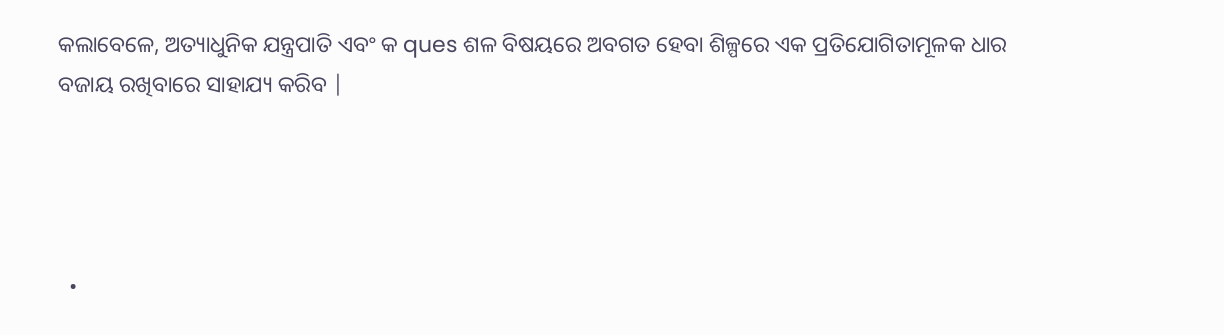କଲାବେଳେ, ଅତ୍ୟାଧୁନିକ ଯନ୍ତ୍ରପାତି ଏବଂ କ ques ଶଳ ବିଷୟରେ ଅବଗତ ହେବା ଶିଳ୍ପରେ ଏକ ପ୍ରତିଯୋଗିତାମୂଳକ ଧାର ବଜାୟ ରଖିବାରେ ସାହାଯ୍ୟ କରିବ |




  •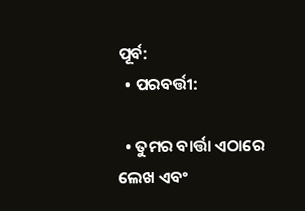ପୂର୍ବ:
  • ପରବର୍ତ୍ତୀ:

  • ତୁମର ବାର୍ତ୍ତା ଏଠାରେ ଲେଖ ଏବଂ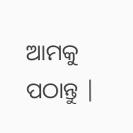ଆମକୁ ପଠାନ୍ତୁ |